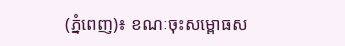(ភ្នំពេញ)៖ ខណៈចុះសម្ពោធស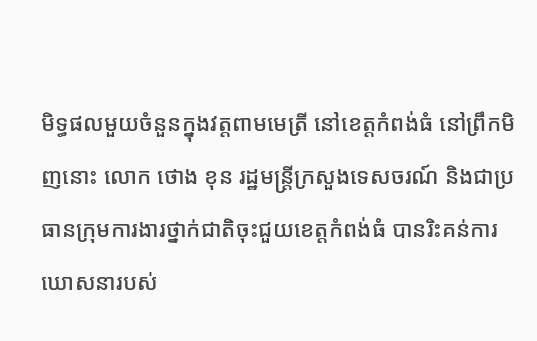មិទ្ធផលមួយចំនួនក្នុងវត្តពាមមេត្រី នៅខេត្តកំពង់ធំ នៅព្រឹកមិញនោះ លោក ថោង ខុន រដ្ឋមន្រ្តីក្រសួងទេសចរណ៍ និងជាប្រធានក្រុមការងារថ្នាក់ជាតិចុះជួយខេត្តកំពង់ធំ បានរិះគន់ការឃោសនារបស់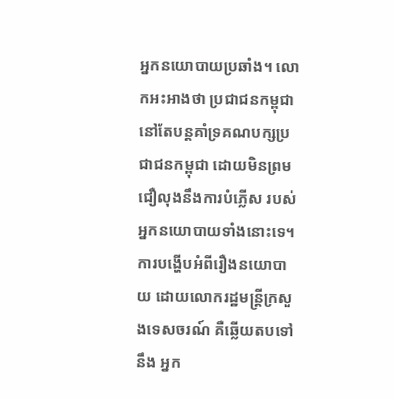អ្នកនយោបាយប្រឆាំង។ លោកអះអាងថា ប្រជាជនកម្ពុជា នៅតែបន្តគាំទ្រគណបក្សប្រជាជនកម្ពុជា ដោយមិនព្រមជឿលុងនឹងការបំភ្លើស របស់អ្នកនយោបាយទាំងនោះទេ។
ការបង្ហើបអំពីរឿងនយោបាយ ដោយលោករដ្ឋមន្រ្តីក្រសួងទេសចរណ៍ គឺឆ្លើយតបទៅនឹង អ្នក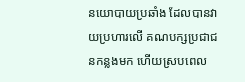នយោបាយប្រឆាំង ដែលបានវាយប្រហារលើ គណបក្សប្រជាជនកន្លងមក ហើយស្របពេល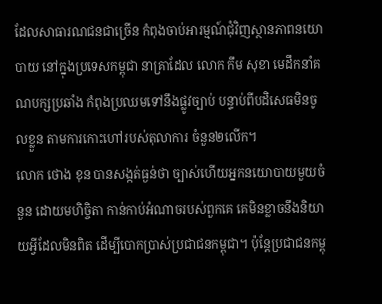ដែលសាធារណជនជាច្រើន កំពុងចាប់អារម្មណ៍ជុំវិញស្ថានភាពនយោបាយ នៅក្នុងប្រទេសកម្ពុជា នាគ្រាដែល លោក កឹម សុខា មេដឹកនាំគណបក្សប្រឆាំង កំពុងប្រឈមទៅនឹងផ្លូវច្បាប់ បន្ទាប់ពីបដិសេធមិនចូលខ្លួន តាមការកោះហៅរបស់តុលាការ ចំនួន២លើក។
លោក ថោង ខុន បានសង្កត់ធ្ងន់ថា ច្បាស់ហើយអ្នកនយោបាយមួយចំនួន ដោយមហិច្ចិតា កាន់កាប់អំណាចរបស់ពួកគេ គេមិនខ្លាចនឹងនិយាយអ្វីដែលមិនពិត ដើម្បីបោកប្រាស់ប្រជាជនកម្ពុជា។ ប៉ុន្តែប្រជាជនកម្ពុ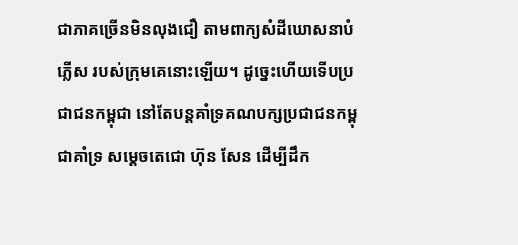ជាភាគច្រើនមិនលុងជឿ តាមពាក្យសំដីឃោសនាបំភ្លើស របស់ក្រុមគេនោះឡើយ។ ដូច្នេះហើយទើបប្រជាជនកម្ពុជា នៅតែបន្តគាំទ្រគណបក្សប្រជាជនកម្ពុជាគាំទ្រ សម្តេចតេជោ ហ៊ុន សែន ដើម្បីដឹក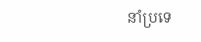នាំប្រទេ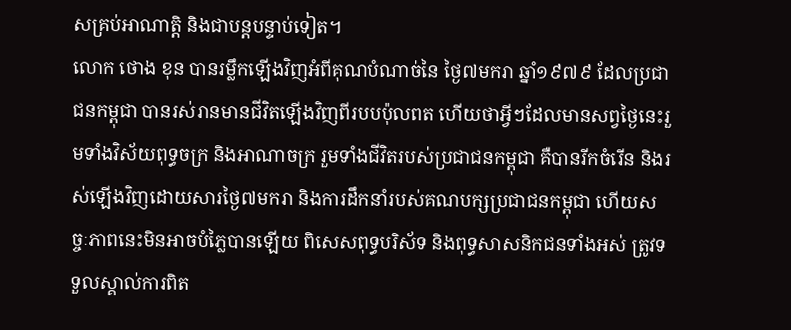សគ្រប់អាណាត្តិ និងជាបន្តបន្ទាប់ទៀត។
លោក ថោង ខុន បានរម្លឹកឡើងវិញអំពីគុណបំណាច់នៃ ថ្ងៃ៧មករា ឆ្នាំ១៩៧៩ ដែលប្រជាជនកម្ពុជា បានរស់រានមានជីវិតឡើងវិញពីរបបប៉ុលពត ហើយថាអ្វីៗដែលមានសព្វថ្ងៃនេះរួមទាំងវិស័យពុទ្ធចក្រ និងអាណាចក្រ រួមទាំងជីវិតរបស់ប្រជាជនកម្ពុជា គឺបានរីកចំរើន និងរស់ឡើងវិញដោយសារថ្ងៃ៧មករា និងការដឹកនាំរបស់គណបក្សប្រជាជនកម្ពុជា ហើយសច្ចៈភាពនេះមិនអាចបំភ្លៃបានឡើយ ពិសេសពុទ្ធបរិស័ទ និងពុទ្ធសាសនិកជនទាំងអស់ ត្រូវទទួលស្គាល់ការពិត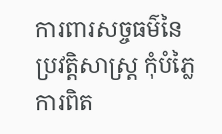ការពារសច្ចធម៌នៃប្រវត្តិសាស្រ្ត កុំបំភ្លៃការពិត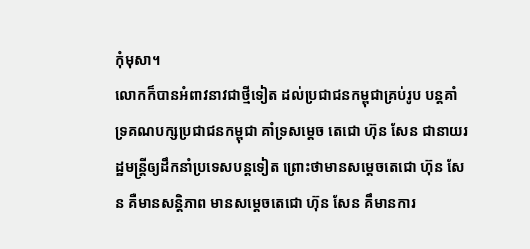កុំមុសា។
លោកក៏បានអំពាវនាវជាថ្មីទៀត ដល់ប្រជាជនកម្ពុជាគ្រប់រូប បន្តគាំទ្រគណបក្សប្រជាជនកម្ពុជា គាំទ្រសម្តេច តេជោ ហ៊ុន សែន ជានាយរដ្ឋមន្ត្រីឲ្យដឹកនាំប្រទេសបន្តទៀត ព្រោះថាមានសម្តេចតេជោ ហ៊ុន សែន គឺមានសន្តិភាព មានសម្តេចតេជោ ហ៊ុន សែន គឹមានការ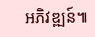អភិវឌ្ឍន៍៕